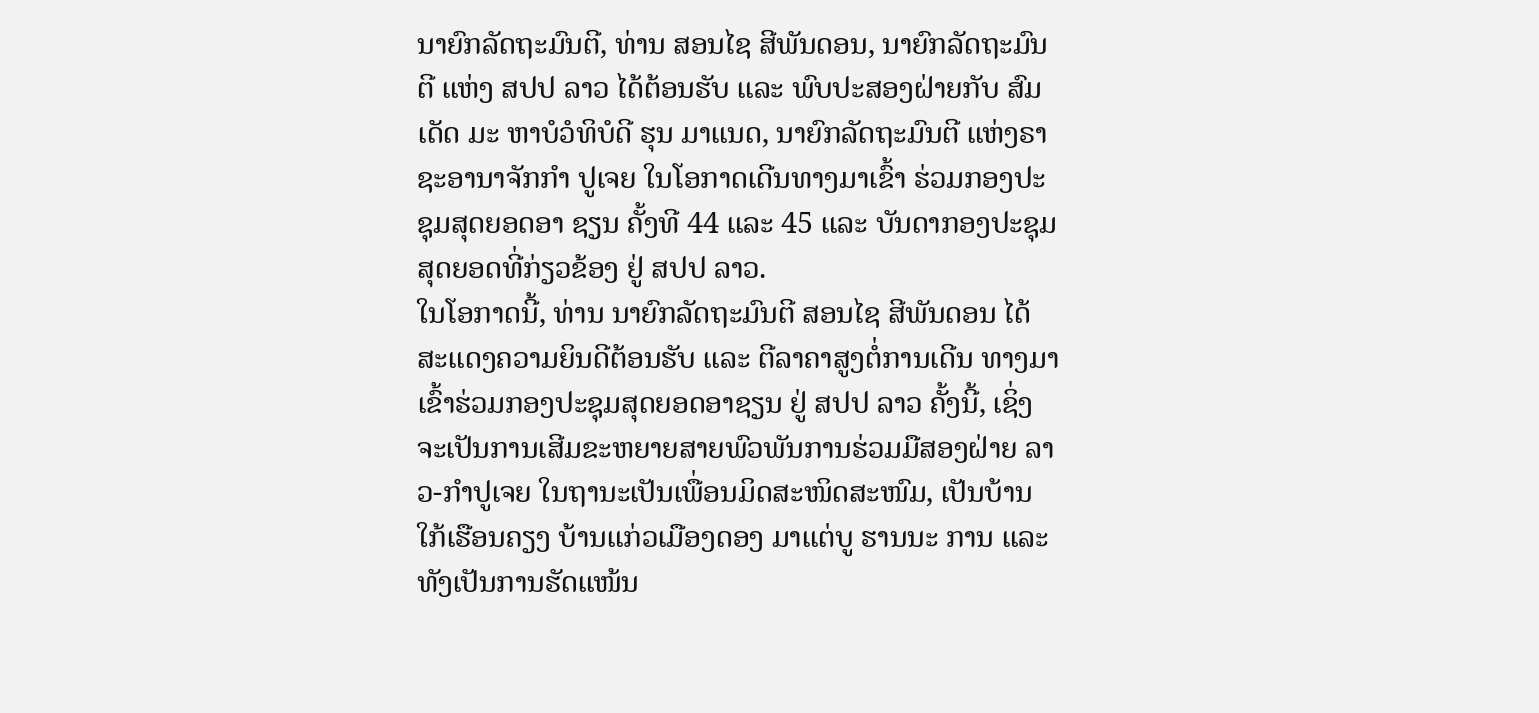ນາຍົກລັດຖະມົນຕີ, ທ່ານ ສອນໄຊ ສີພັນດອນ, ນາຍົກລັດຖະມົນຕີ ແຫ່ງ ສປປ ລາວ ໄດ້ຕ້ອນຮັບ ແລະ ພົບປະສອງຝ່າຍກັບ ສົມເດັດ ມະ ຫາບໍວໍທິບໍດີ ຮຸນ ມາແນດ, ນາຍົກລັດຖະມົນຕີ ແຫ່ງຣາ ຊະອານາຈັກກຳ ປູເຈຍ ໃນໂອກາດເດີນທາງມາເຂົ້າ ຮ່ວມກອງປະຊຸມສຸດຍອດອາ ຊຽນ ຄັ້ງທີ 44 ແລະ 45 ແລະ ບັນດາກອງປະຊຸມສຸດຍອດທີ່ກ່ຽວຂ້ອງ ຢູ່ ສປປ ລາວ.
ໃນໂອກາດນີ້, ທ່ານ ນາຍົກລັດຖະມົນຕີ ສອນໄຊ ສີພັນດອນ ໄດ້ສະແດງຄວາມຍິນດີຕ້ອນຮັບ ແລະ ຕີລາຄາສູງຕໍ່ການເດີນ ທາງມາເຂົ້າຮ່ວມກອງປະຊຸມສຸດຍອດອາຊຽນ ຢູ່ ສປປ ລາວ ຄັ້ງນີ້, ເຊິ່ງຈະເປັນການເສີມຂະຫຍາຍສາຍພົວພັນການຮ່ວມມືສອງຝ່າຍ ລາວ-ກຳປູເຈຍ ໃນຖານະເປັນເພື່ອນມິດສະໜິດສະໜົມ, ເປັນບ້ານໃກ້ເຮືອນຄຽງ ບ້ານແກ່ວເມືອງດອງ ມາແຕ່ບູ ຮານນະ ການ ແລະ ທັງເປັນການຮັດແໜ້ນ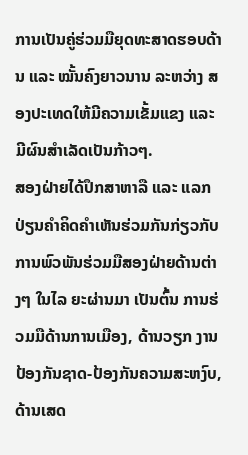ການເປັນຄູ່ຮ່ວມມືຍຸດທະສາດຮອບດ້ານ ແລະ ໝັ້ນຄົງຍາວນານ ລະຫວ່າງ ສອງປະເທດໃຫ້ມີຄວາມເຂັ້ມແຂງ ແລະ ມີຜົນສໍາເລັດເປັນກ້າວໆ.
ສອງຝ່າຍໄດ້ປຶກສາຫາລື ແລະ ແລກປ່ຽນຄໍາຄິດຄໍາເຫັນຮ່ວມກັນກ່ຽວກັບ ການພົວພັນຮ່ວມມືສອງຝ່າຍດ້ານຕ່າງໆ ໃນໄລ ຍະຜ່ານມາ ເປັນຕົ້ນ ການຮ່ວມມືດ້ານການເມືອງ, ດ້ານວຽກ ງານປ້ອງກັນຊາດ-ປ້ອງກັນຄວາມສະຫງົບ, ດ້ານເສດ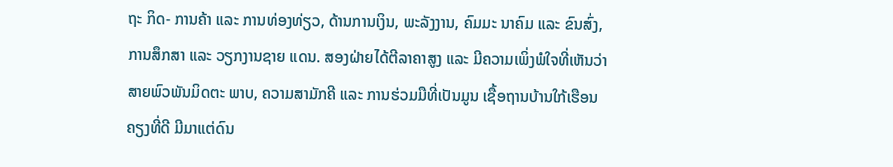ຖະ ກິດ- ການຄ້າ ແລະ ການທ່ອງທ່ຽວ, ດ້ານການເງິນ, ພະລັງງານ, ຄົມມະ ນາຄົມ ແລະ ຂົນສົ່ງ, ການສຶກສາ ແລະ ວຽກງານຊາຍ ແດນ. ສອງຝ່າຍໄດ້ຕີລາຄາສູງ ແລະ ມີຄວາມເພິ່ງພໍໃຈທີ່ເຫັນວ່າ ສາຍພົວພັນມິດຕະ ພາບ, ຄວາມສາມັກຄີ ແລະ ການຮ່ວມມືທີ່ເປັນມູນ ເຊື້ອຖານບ້ານໃກ້ເຮືອນຄຽງທີ່ດີ ມີມາແຕ່ດົນ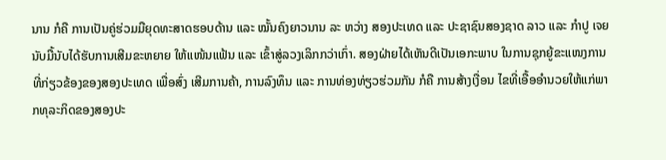ນານ ກໍຄື ການເປັນຄູ່ຮ່ວມມືຍຸດທະສາດຮອບດ້ານ ແລະ ໝັ້ນຄົງຍາວນານ ລະ ຫວ່າງ ສອງປະເທດ ແລະ ປະຊາຊົນສອງຊາດ ລາວ ແລະ ກໍາປູ ເຈຍ ນັບມື້ນັບໄດ້ຮັບການເສີມຂະຫຍາຍ ໃຫ້ແໜ້ນແຟ້ນ ແລະ ເຂົ້າສູ່ລວງເລິກກວ່າເກົ່າ. ສອງຝ່າຍໄດ້ເຫັນດີເປັນເອກະພາບ ໃນການຊຸກຍູ້ຂະແໜງການທີ່ກ່ຽວຂ້ອງຂອງສອງປະເທດ ເພື່ອສົ່ງ ເສີມການຄ້າ, ການລົງທຶນ ແລະ ການທ່ອງທ່ຽວຮ່ວມກັນ ກໍຄື ການສ້າງເງື່ອນ ໄຂທີ່ເອື້ອອໍານວຍໃຫ້ແກ່ພາກທຸລະກິດຂອງສອງປະ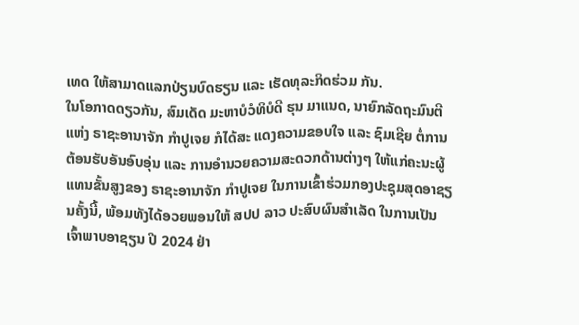ເທດ ໃຫ້ສາມາດແລກປ່ຽນບົດຮຽນ ແລະ ເຮັດທຸລະກິດຮ່ວມ ກັນ.
ໃນໂອກາດດຽວກັນ, ສົມເດັດ ມະຫາບໍວໍທິບໍດີ ຮຸນ ມາແນດ, ນາຍົກລັດຖະມົນຕີ ແຫ່ງ ຣາຊະອານາຈັກ ກໍາປູເຈຍ ກໍໄດ້ສະ ແດງຄວາມຂອບໃຈ ແລະ ຊົມເຊີຍ ຕໍ່ການຕ້ອນຮັບອັນອົບອຸ່ນ ແລະ ການອໍານວຍຄວາມສະດວກດ້ານຕ່າງໆ ໃຫ້ແກ່ຄະນະຜູ້ແທນຂັ້ນສູງຂອງ ຣາຊະອານາຈັກ ກໍາປູເຈຍ ໃນການເຂົ້າຮ່ວມກອງປະຊຸມສຸດອາຊຽນຄັ້ງນີ້, ພ້ອມທັງໄດ້ອວຍພອນໃຫ້ ສປປ ລາວ ປະສົບຜົນສໍາເລັດ ໃນການເປັນເຈົ້າພາບອາຊຽນ ປີ 2024 ຢ່າ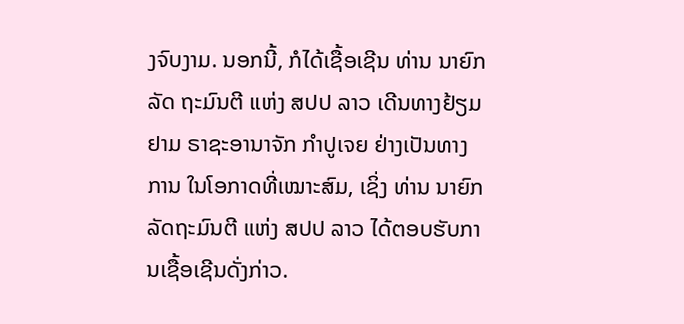ງຈົບງາມ. ນອກນີ້, ກໍໄດ້ເຊື້ອເຊີນ ທ່ານ ນາຍົກລັດ ຖະມົນຕີ ແຫ່ງ ສປປ ລາວ ເດີນທາງຢ້ຽມຢາມ ຣາຊະອານາຈັກ ກໍາປູເຈຍ ຢ່າງເປັນທາງ ການ ໃນໂອກາດທີ່ເໝາະສົມ, ເຊິ່ງ ທ່ານ ນາຍົກລັດຖະມົນຕີ ແຫ່ງ ສປປ ລາວ ໄດ້ຕອບຮັບການເຊື້ອເຊີນດັ່ງກ່າວ.